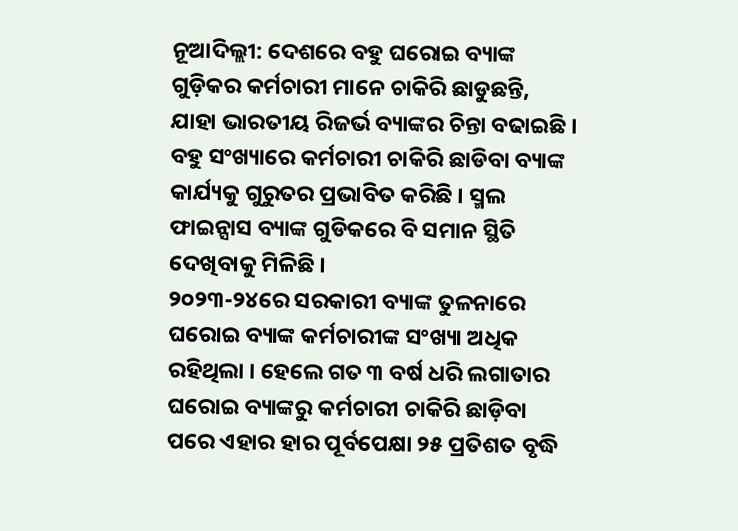ନୂଆଦିଲ୍ଲୀ: ଦେଶରେ ବହୁ ଘରୋଇ ବ୍ୟାଙ୍କ ଗୁଡ଼ିକର କର୍ମଚାରୀ ମାନେ ଚାକିରି ଛାଡୁଛନ୍ତି, ଯାହା ଭାରତୀୟ ରିଜର୍ଭ ବ୍ୟାଙ୍କର ଚିନ୍ତା ବଢାଇଛି । ବହୁ ସଂଖ୍ୟାରେ କର୍ମଚାରୀ ଚାକିରି ଛାଡିବା ବ୍ୟାଙ୍କ କାର୍ଯ୍ୟକୁ ଗୁରୁତର ପ୍ରଭାବିତ କରିଛି । ସ୍ମଲ ଫାଇନ୍ସାସ ବ୍ୟାଙ୍କ ଗୁଡିକରେ ବି ସମାନ ସ୍ଥିତି ଦେଖିବାକୁ ମିଳିଛି ।
୨୦୨୩-୨୪ରେ ସରକାରୀ ବ୍ୟାଙ୍କ ତୁଳନାରେ ଘରୋଇ ବ୍ୟାଙ୍କ କର୍ମଚାରୀଙ୍କ ସଂଖ୍ୟା ଅଧିକ ରହିଥିଲା । ହେଲେ ଗତ ୩ ବର୍ଷ ଧରି ଲଗାତାର ଘରୋଇ ବ୍ୟାଙ୍କରୁ କର୍ମଚାରୀ ଚାକିରି ଛାଡ଼ିବା ପରେ ଏହାର ହାର ପୂର୍ବପେକ୍ଷା ୨୫ ପ୍ରତିଶତ ବୃଦ୍ଧି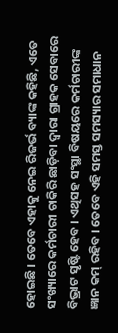ହୋଇଛି । ତେବେ ଏହାକୁ ନେଇ ରିଜର୍ଭ ବ୍ୟାଙ୍କ କହିଛି, ଏତେ ସଂଖ୍ୟାରେ କର୍ମଚାରୀ ଚାକିରି ଛାଡ଼ିବା ଦ୍ୱାରା ଗ୍ରାହକ ସେବାରେ ବିଭ୍ରାଟ ସୃଷ୍ଟି ହେବ । ଏଥିସହ ସଂସ୍ଥା ବିଷୟରେ କର୍ମଚାରୀଙ୍କ ଜ୍ଞାନ କମ୍ ରହିବ । ତେବେ ଏହି ସମସ୍ତ ସମସ୍ୟାର ସମାଧାନ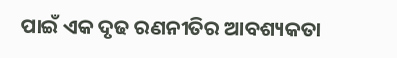ପାଇଁ ଏକ ଦୃଢ ରଣନୀତିର ଆବଶ୍ୟକତା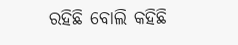ରହିଛି ବୋଲି କହିଛି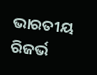ଭାରତୀୟ ରିଜର୍ଭ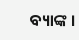ବ୍ୟାଙ୍କ ।